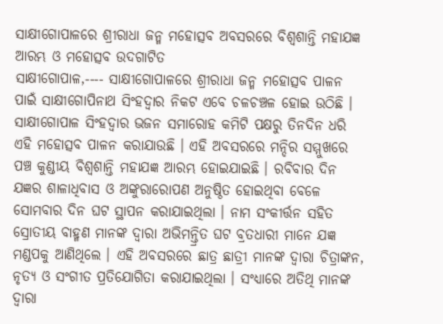ସାକ୍ଷୀଗୋପାଳରେ ଶ୍ରୀରାଧା ଜନ୍ମ ମହୋତ୍ସବ ଅବସରରେ ବିଶ୍ୱଶାନ୍ତି ମହାଯଜ୍ଞ ଆରମ୍ଭ ଓ ମହୋତ୍ସବ ଉଦଗାଟିତ
ସାକ୍ଷୀଗୋପାଳ,---- ସାକ୍ଷୀଗୋପାଳରେ ଶ୍ରୀରାଧା ଜନ୍ମ ମହୋତ୍ସବ ପାଳନ ପାଇଁ ସାକ୍ଷୀଗୋପିନାଥ ସିଂହଦ୍ୱାର ନିକଟ ଏବେ ଚଳଚଞ୍ଚଳ ହୋଇ ଉଠିଛି । ସାକ୍ଷୀଗୋପାଳ ସିଂହଦ୍ୱାର ଭଜନ ସମାରୋହ କମିଟି ପକ୍ଷରୁ ତିନଦିନ ଧରି ଏହି ମହୋତ୍ସବ ପାଳନ କରାଯାଉଛି । ଏହି ଅବସରରେ ମନ୍ଦିର ସମ୍ମୁଖରେ ପଞ୍ଚ କୁଣ୍ଡୀୟ ବିଶ୍ୱଶାନ୍ତି ମହାଯଜ୍ଞ ଆରମ୍ଭ ହୋଇଯାଇଛି । ରବିବାର ଦିନ ଯଜ୍ଞର ଶାଳାଧିବାସ ଓ ଅଙ୍କୁରାରୋପଣ ଅନୁଷ୍ଠିତ ହୋଇଥିବା ବେଳେ ସୋମବାର ଦିନ ଘଟ ସ୍ଥାପନ କରାଯାଇଥିଲା । ନାମ ସଂକୀର୍ତ୍ତନ ସହିତ ସ୍ରୋତୀୟ ବାହ୍ମଣ ମାନଙ୍କ ଦ୍ୱାରା ଅଭିମନ୍ତ୍ରିତ ଘଟ ବ୍ରତଧାରୀ ମାନେ ଯଜ୍ଞ ମଣ୍ଡପକୁ ଆଣିଥିଲେ । ଏହି ଅବସରରେ ଛାତ୍ର ଛାତ୍ରୀ ମାନଙ୍କ ଦ୍ୱାରା ଚିତ୍ରାଙ୍କନ, ନୃତ୍ୟ ଓ ସଂଗୀତ ପ୍ରତିଯୋଗିତା କରାଯାଇଥିଲା । ସଂଧ୍ୟାରେ ଅତିଥି ମାନଙ୍କ ଦ୍ୱାରା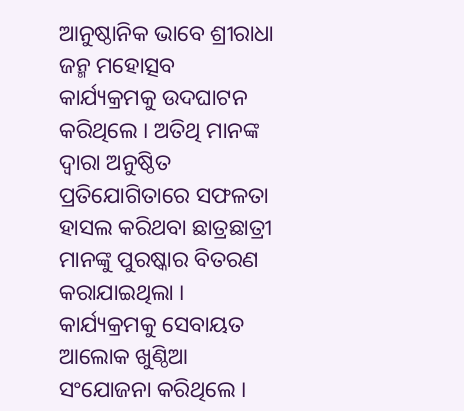ଆନୁଷ୍ଠାନିକ ଭାବେ ଶ୍ରୀରାଧା ଜନ୍ମ ମହୋତ୍ସବ କାର୍ଯ୍ୟକ୍ରମକୁ ଉଦଘାଟନ କରିଥିଲେ । ଅତିଥି ମାନଙ୍କ ଦ୍ୱାରା ଅନୁଷ୍ଠିତ ପ୍ରତିଯୋଗିତାରେ ସଫଳତା ହାସଲ କରିଥବା ଛାତ୍ରଛାତ୍ରୀ ମାନଙ୍କୁ ପୁରଷ୍କାର ବିତରଣ କରାଯାଇଥିଲା । କାର୍ଯ୍ୟକ୍ରମକୁ ସେବାୟତ ଆଲୋକ ଖୁଣ୍ଠିଆ ସଂଯୋଜନା କରିଥିଲେ ।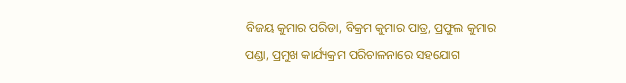ବିଜୟ କୁମାର ପରିଡା, ବିକ୍ରମ କୁମାର ପାତ୍ର, ପ୍ରଫୁଲ କୁମାର ପଣ୍ଡା, ପ୍ରମୁଖ କାର୍ଯ୍ୟକ୍ରମ ପରିଚାଳନାରେ ସହଯୋଗ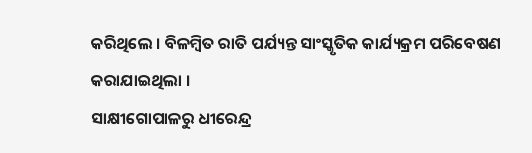କରିଥିଲେ । ବିଳମ୍ବିତ ରାତି ପର୍ଯ୍ୟନ୍ତ ସାଂସ୍କୃତିକ କାର୍ଯ୍ୟକ୍ରମ ପରିବେଷଣ କରାଯାଇଥିଲା ।
ସାକ୍ଷୀଗୋପାଳରୁ ଧୀରେନ୍ଦ୍ର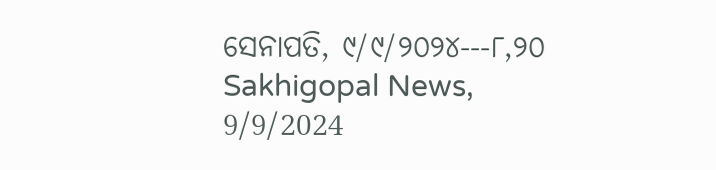ସେନାପତି, ୯/୯/୨୦୨୪---୮,୨୦ Sakhigopal News, 9/9/2024